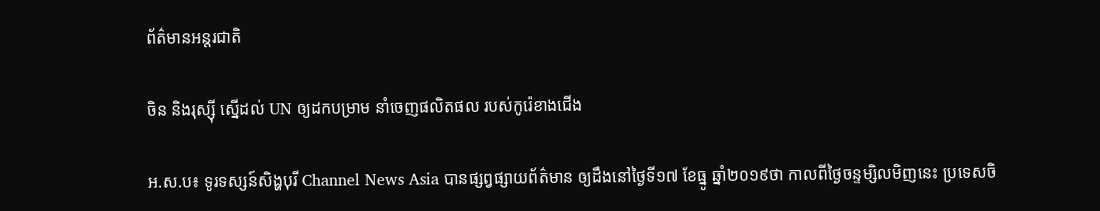ព័ត៌មានអន្តរជាតិ

ចិន និងរុស្ស៊ី ស្នើដល់ UN ឲ្យដកបម្រាម នាំចេញផលិតផល របស់កូរ៉េខាងជើង

អ.ស.ប៖ ទូរទស្សន៍សិង្ហបុរី Channel News Asia បានផ្សព្វផ្សាយព័ត៌មាន ឲ្យដឹងនៅថ្ងៃទី១៧ ខែធ្នូ ឆ្នាំ២០១៩ថា កាលពីថ្ងៃចន្ទម្សិលមិញនេះ ប្រទេសចិ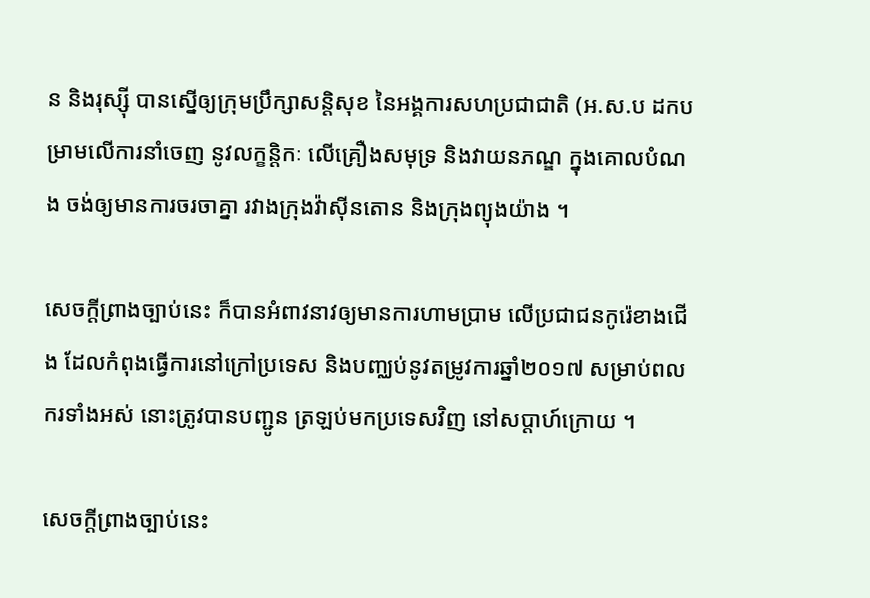ន និងរុស្ស៊ី បានស្នើឲ្យក្រុមប្រឹក្សាសន្តិសុខ នៃអង្គការសហប្រជាជាតិ (អ.ស.ប ដកបម្រាមលើការនាំចេញ នូវលក្ខន្តិកៈ លើគ្រឿងសមុទ្រ និងវាយនភណ្ឌ ក្នុងគោលបំណង ចង់ឲ្យមានការចរចាគ្នា រវាងក្រុងវ៉ាស៊ីនតោន និងក្រុងព្យុងយ៉ាង ។

សេចក្តីព្រាងច្បាប់នេះ ក៏បានអំពាវនាវឲ្យមានការហាមប្រាម លើប្រជាជនកូរ៉េខាងជើង ដែលកំពុងធ្វើការនៅក្រៅប្រទេស និងបញ្ឈប់នូវតម្រូវការឆ្នាំ២០១៧ សម្រាប់ពលករទាំងអស់ នោះត្រូវបានបញ្ជូន ត្រឡប់មកប្រទេសវិញ នៅសប្តាហ៍ក្រោយ ។

សេចក្តីព្រាងច្បាប់នេះ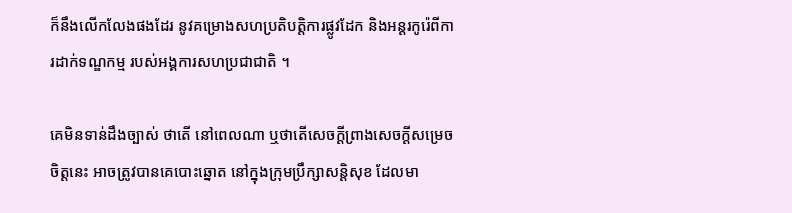ក៏នឹងលើកលែងផងដែរ នូវគម្រោងសហប្រតិបត្តិការផ្លូវដែក និងអន្តរកូរ៉េពីការដាក់ទណ្ឌកម្ម របស់អង្គការសហប្រជាជាតិ ។

គេមិនទាន់ដឹងច្បាស់ ថាតើ នៅពេលណា ឬថាតើសេចក្តីព្រាងសេចក្តីសម្រេចចិត្តនេះ អាចត្រូវបានគេបោះឆ្នោត នៅក្នុងក្រុមប្រឹក្សាសន្តិសុខ ដែលមា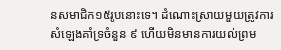នសមាជិក១៥រូបនោះទេ។ ដំណោះស្រាយមួយត្រូវការសំឡេងគាំទ្រចំនួន ៩ ហើយមិនមានការយល់ព្រម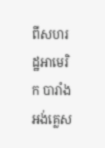ពីសហរដ្ឋអាមេរិក បារាំង អង់គ្លេស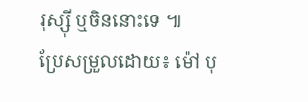រុស្ស៊ី ឬចិននោះទេ ៕
ប្រែសម្រួលដោយ៖ ម៉ៅ បុ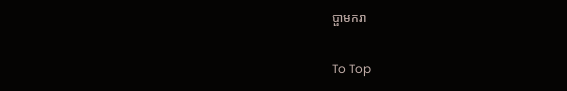ប្ផាមករា

To Top